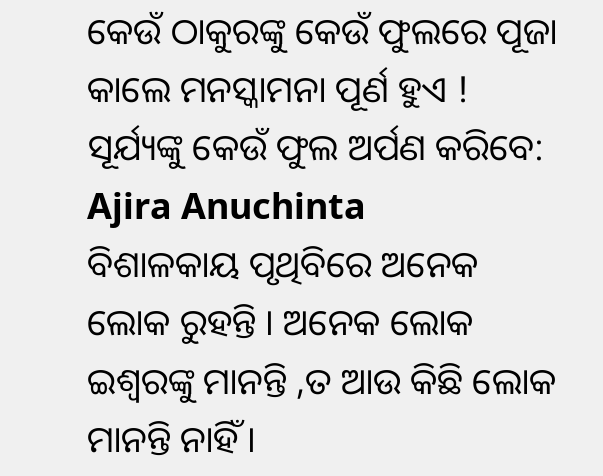କେଉଁ ଠାକୁରଙ୍କୁ କେଉଁ ଫୁଲରେ ପୂଜା କାଲେ ମନସ୍କାମନା ପୂର୍ଣ ହୁଏ ! ସୂର୍ଯ୍ୟଙ୍କୁ କେଉଁ ଫୁଲ ଅର୍ପଣ କରିବେ: Ajira Anuchinta
ବିଶାଳକାୟ ପୃଥିବିରେ ଅନେକ ଲୋକ ରୁହନ୍ତି । ଅନେକ ଲୋକ ଇଶ୍ଵରଙ୍କୁ ମାନନ୍ତି ,ତ ଆଉ କିଛି ଲୋକ ମାନନ୍ତି ନାହିଁ ।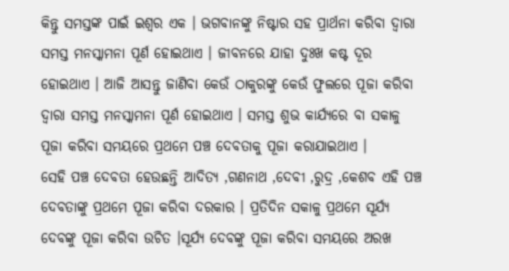କିନ୍ତୁ ସମସ୍ତଙ୍କ ପାଇଁ ଇଶ୍ଵର ଏକ । ଭଗବାନଙ୍କୁ ନିଷ୍ଟାର ସହ ପ୍ରାର୍ଥନା କରିବା ଦ୍ଵାରା ସମସ୍ତ ମନସ୍କାମନା ପୂର୍ଣ ହୋଇଥାଏ । ଜୀବନରେ ଯାହା ଦୁଃଖ କଷ୍ଟ ଦୂର ହୋଇଥାଏ । ଆଜି ଆସନ୍ତୁ ଜାଣିବା କେଉଁ ଠାକୁରଙ୍କୁ କେଉଁ ଫୁଲରେ ପୂଜା କରିବା ଦ୍ଵାରା ସମସ୍ତ ମନସ୍କାମନା ପୂର୍ଣ ହୋଇଥାଏ । ସମସ୍ତ ଶୁଭ କାର୍ଯ୍ୟରେ ବା ସକାଳୁ ପୂଜା କରିବା ସମୟରେ ପ୍ରଥମେ ପଞ୍ଚ ଦେବତାକୁ ପୂଜା କରାଯାଇଥାଏ ।
ସେହି ପଞ୍ଚ ଦେବତା ହେଉଛନ୍ତି ଆଦିତ୍ୟ ,ଗଣନାଥ ,ଦେବୀ ,ରୁଦ୍ର ,କେଶବ ଏହି ପଞ୍ଚ ଦେବତାଙ୍କୁ ପ୍ରଥମେ ପୂଜା କରିବା ଦରକାର । ପ୍ରତିଦିନ ସକାଳୁ ପ୍ରଥମେ ସୂର୍ଯ୍ୟ ଦେବଙ୍କୁ ପୂଜା କରିବା ଉଚିତ ।ସୂର୍ଯ୍ୟ ଦେବଙ୍କୁ ପୂଜା କରିବା ସମୟରେ ଅରଖ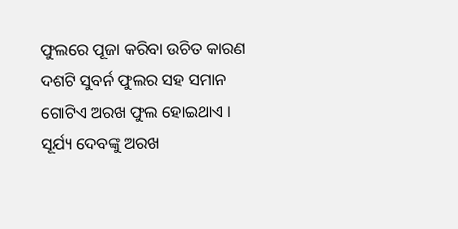ଫୁଲରେ ପୂଜା କରିବା ଉଚିତ କାରଣ ଦଶଟି ସୁବର୍ନ ଫୁଲର ସହ ସମାନ ଗୋଟିଏ ଅରଖ ଫୁଲ ହୋଇଥାଏ । ସୂର୍ଯ୍ୟ ଦେବଙ୍କୁ ଅରଖ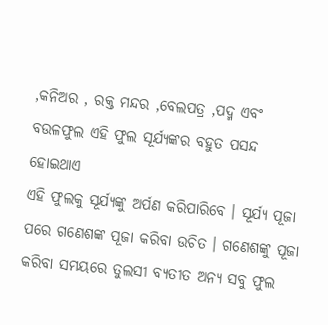,କନିଅର , ରକ୍ତ ମନ୍ଦର ,ବେଲପତ୍ର ,ପଦ୍ମ ଏବଂ ବଉଳଫୁଲ ଏହି ଫୁଲ ସୂର୍ଯ୍ୟଙ୍କର ବହୁତ ପସନ୍ଦ ହୋଇଥାଏ
ଏହି ଫୁଲକୁ ସୂର୍ଯ୍ୟଙ୍କୁ ଅର୍ପଣ କରିପାରିବେ । ସୂର୍ଯ୍ୟ ପୂଜା ପରେ ଗଣେଶଙ୍କ ପୂଜା କରିବା ଉଚିତ । ଗଣେଶଙ୍କୁ ପୂଜା କରିବା ସମୟରେ ତୁଲସୀ ବ୍ଯତୀତ ଅନ୍ୟ ସବୁ ଫୁଲ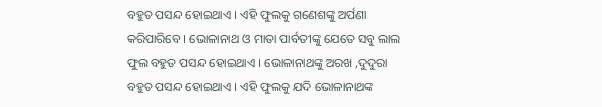ବହୁତ ପସନ୍ଦ ହୋଇଥାଏ । ଏହି ଫୁଲକୁ ଗଣେଶଙ୍କୁ ଅର୍ପଣା କରିପାରିବେ । ଭୋଳାନାଥ ଓ ମାତା ପାର୍ବତୀଙ୍କୁ ଯେତେ ସବୁ ଲାଲ ଫୁଲ ବହୁତ ପସନ୍ଦ ହୋଇଥାଏ । ଭୋଳାନାଥଙ୍କୁ ଅରଖ ,ଦୁଦୁରା ବହୁତ ପସନ୍ଦ ହୋଇଥାଏ । ଏହି ଫୁଲକୁ ଯଦି ଭୋଳାନାଥଙ୍କ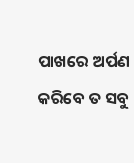ପାଖରେ ଅର୍ପଣ କରିବେ ତ ସବୁ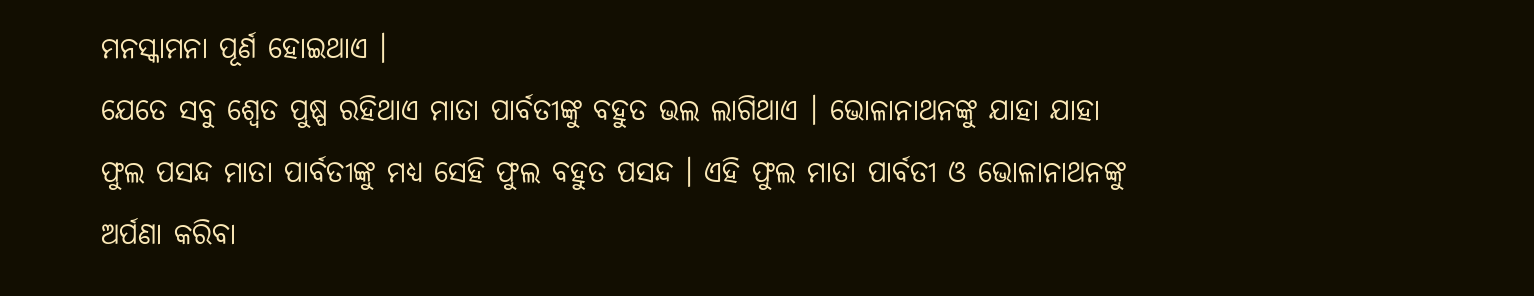ମନସ୍କାମନା ପୂର୍ଣ ହୋଇଥାଏ ।
ଯେତେ ସବୁ ଶ୍ଵେତ ପୁଷ୍ପ ରହିଥାଏ ମାତା ପାର୍ବତୀଙ୍କୁ ବହୁତ ଭଲ ଲାଗିଥାଏ । ଭୋଳାନାଥନଙ୍କୁ ଯାହା ଯାହା ଫୁଲ ପସନ୍ଦ ମାତା ପାର୍ବତୀଙ୍କୁ ମଧ୍ୟ ସେହି ଫୁଲ ବହୁତ ପସନ୍ଦ । ଏହି ଫୁଲ ମାତା ପାର୍ବତୀ ଓ ଭୋଳାନାଥନଙ୍କୁ ଅର୍ପଣା କରିବା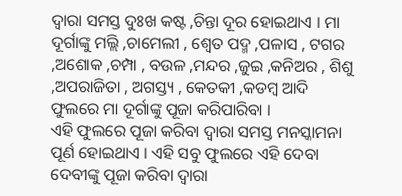ଦ୍ଵାରା ସମସ୍ତ ଦୁଃଖ କଷ୍ଟ ,ଚିନ୍ତା ଦୂର ହୋଇଥାଏ । ମା ଦୂର୍ଗାଙ୍କୁ ମଲ୍ଲି ,ଚାମେଲୀ , ଶ୍ଵେତ ପଦ୍ମ ,ପଳାସ , ଟଗର ,ଅଶୋକ ,ଚମ୍ପା , ବଉଳ ,ମନ୍ଦର ,ଜୁଇ ,କନିଅର , ଶିଶୁ ,ଅପରାଜିତା , ଅଗସ୍ତ୍ୟ , କେତକୀ ,କଡମ୍ବ ଆଦି ଫୁଲରେ ମା ଦୂର୍ଗାଙ୍କୁ ପୂଜା କରିପାରିବା ।
ଏହି ଫୁଲରେ ପୂଜା କରିବା ଦ୍ଵାରା ସମସ୍ତ ମନସ୍କାମନା ପୂର୍ଣ ହୋଇଥାଏ । ଏହି ସବୁ ଫୁଲରେ ଏହି ଦେବା ଦେବୀଙ୍କୁ ପୂଜା କରିବା ଦ୍ଵାରା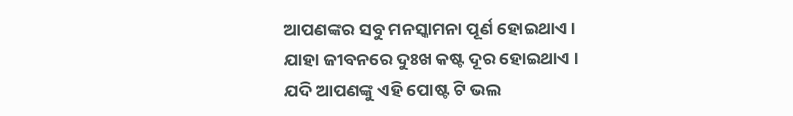ଆପଣଙ୍କର ସବୁ ମନସ୍କାମନା ପୂର୍ଣ ହୋଇଥାଏ । ଯାହା ଜୀବନରେ ଦୁଃଖ କଷ୍ଟ ଦୂର ହୋଇଥାଏ । ଯଦି ଆପଣଙ୍କୁ ଏହି ପୋଷ୍ଟ ଟି ଭଲ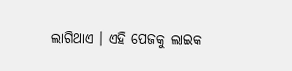ଲାଗିଥାଏ । ଏହି ପେଜକୁ ଲାଇକ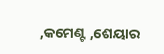,କମେଣ୍ଟ ,ଶେୟାର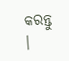କରନ୍ତୁ ।